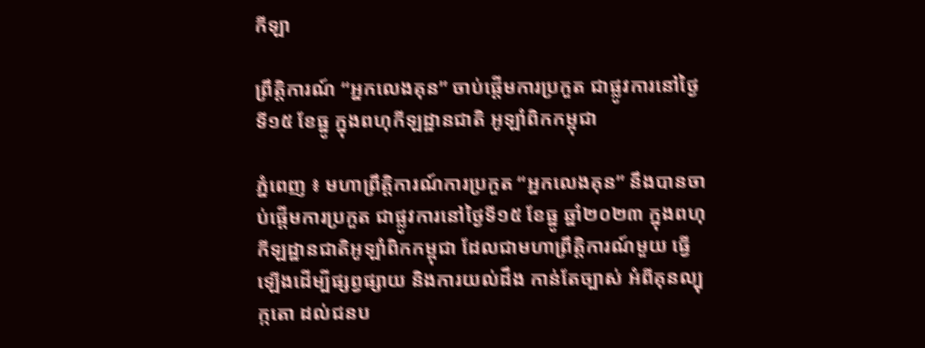កីឡា

ព្រឹត្តិការណ៍ “អ្នកលេងគុន” ចាប់ផ្តើមការប្រកួត ជាផ្លូវការនៅថ្ងៃទី១៥ ខែធ្នូ ក្នុងពហុកីឡដ្ឋានជាតិ អូឡាំពិកកម្ពុជា

ភ្នំពេញ ៖ មហាព្រឹត្តិការណ៍ការប្រកួត “អ្នកលេងគុន” នឹងបានចាប់ផ្តើមការប្រកួត ជាផ្លូវការនៅថ្ងៃទី១៥ ខែធ្នូ ឆ្នាំ២០២៣ ក្នុងពហុកីឡដ្ឋានជាតិអូឡាំពិកកម្ពុជា ដែលជាមហាព្រឹត្តិការណ៍មួយ ធ្វើឡើងដើម្បីផ្សព្វផ្សាយ និងការយល់ដឹង កាន់តែច្បាស់ អំពីគុនល្បុក្កតោ ដល់ជនប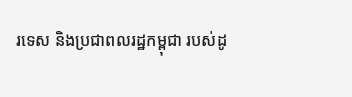រទេស និងប្រជាពលរដ្ឋកម្ពុជា របស់ដូ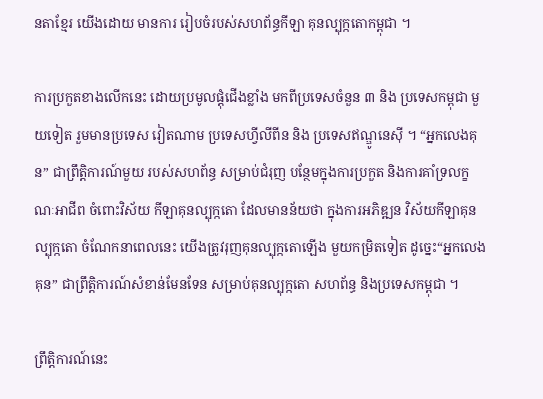នតាខ្មែរ យើងដោយ មានការ រៀបចំរបស់សហព័ន្ធកីឡា គុនល្បុក្កតោកម្ពុជា ។

ការប្រកួតខាងលើកនេះ ដោយប្រមូលផ្តុំជើងខ្លាំង មកពីប្រទេសចំនួន ៣ និង ប្រទេសកម្ពុជា មួយទៀត រួមមានប្រទេស វៀតណាម ប្រទេសហ្វីលីពីន និង ប្រទេសឥណ្ឌូនេស៊ី ។ “អ្នកលេងគុន” ជាព្រឹត្តិការណ៍មួយ របស់សហព័ន្ធ សម្រាប់ជំរុញ បន្ថែមក្នុងការប្រកួត និងការគាំទ្រលក្ខណៈអាជីព ចំពោះវិស័យ កីឡាគុនល្បុក្កតោ ដែលមានន័យថា ក្នុងការអភិឌ្ឍន វិស័យកីឡាគុនល្បុក្កតោ ចំណែកនាពេលនេះ យើងត្រូវរុញគុនល្បុក្កតោឡើង មួយកម្រិតទៀត ដូច្នេះ“អ្នកលេងគុន” ជាព្រឹត្តិការណ៍សំខាន់មែនទែន សម្រាប់គុនល្បុក្កតោ សហព័ន្ធ និងប្រទេសកម្ពុជា ។

ព្រឹត្តិការណ៍នេះ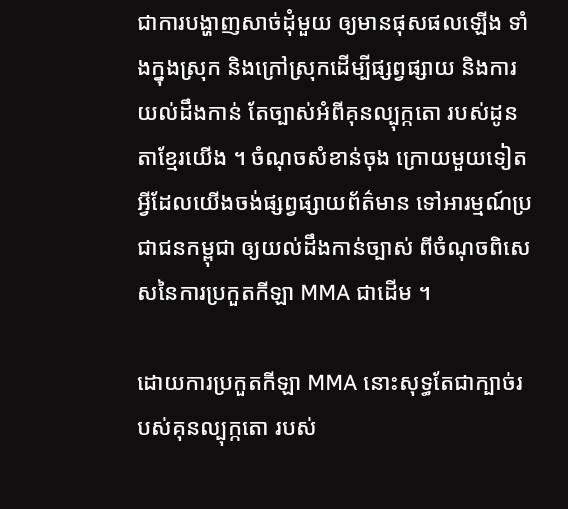ជាការបង្ហាញសាច់ដុំមួយ ឲ្យមានផុសផលឡើង ទាំងក្នុងស្រុក និងក្រៅស្រុកដើម្បីផ្សព្វផ្សាយ និងការយល់ដឹងកាន់ តែច្បាស់អំពីគុនល្បុក្កតោ របស់ដូនតាខ្មែរយើង ។ ចំណុចសំខាន់ចុង ក្រោយមួយទៀត អ្វីដែលយើងចង់ផ្សព្វផ្សាយព័ត៌មាន ទៅអារម្មណ៍ប្រជាជនកម្ពុជា ឲ្យយល់ដឹងកាន់ច្បាស់ ពីចំណុចពិសេសនៃការប្រកួតកីឡា MMA ជាដើម ។

ដោយការប្រកួតកីឡា MMA នោះសុទ្ធតែជាក្បាច់របស់គុនល្បុក្កតោ របស់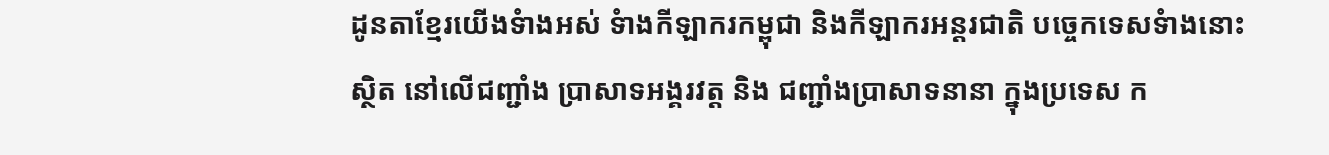ដូនតាខ្មែរយើងទំាងអស់ ទំាងកីឡាករកម្ពុជា និងកីឡាករអន្តរជាតិ បច្ចេកទេសទំាងនោះ ស្ថិត នៅលើជញ្ជាំង ប្រាសាទអង្គរវត្ត និង ជញ្ជាំងប្រាសាទនានា ក្នុងប្រទេស ក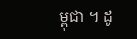ម្ពុជា ។ ដូ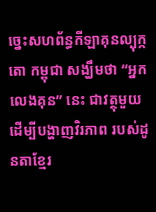ច្នេះសហព័ន្ធកីឡាគុនល្បុក្កតោ កម្ពុជា សង្ឃឹមថា “អ្នកលេងគុន” នេះ ជាវត្ថុមួយ ដើម្បីបង្ហាញវិរភាព របស់ដូនតាខ្មែរ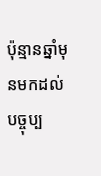ប៉ុន្មានឆ្នាំមុនមកដល់បច្ចុប្ប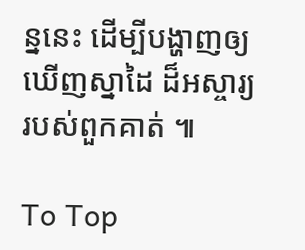ន្ននេះ ដើម្បីបង្ហាញឲ្យឃើញស្នាដៃ ដ៏អស្ចារ្យរបស់ពួកគាត់ ៕

To Top